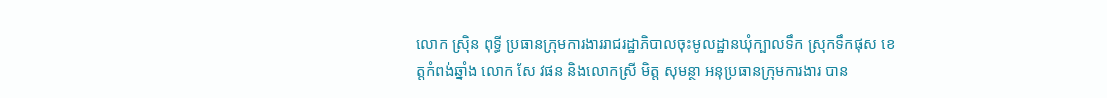លោក ស្រុិន ពុទ្ធី ប្រធានក្រុមការងាររាជរដ្ឋាភិបាលចុះមូលដ្ឋានឃុំក្បាលទឹក ស្រុកទឹកផុស ខេត្តកំពង់ឆ្នាំង លោក សែ វផន និងលោកស្រី មិត្ត សុមន្ថា អនុប្រធានក្រុមការងារ បាន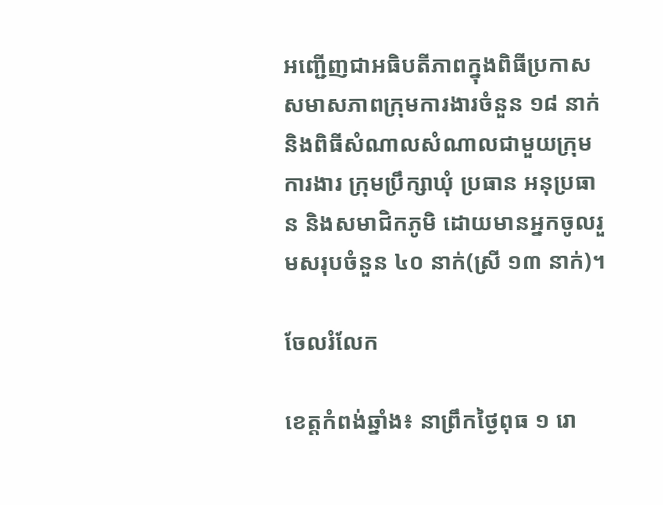អញ្ជើញជាអធិបតីភាពក្នុងពិធីប្រកាសសមាសភាពក្រុមការងារចំនួន ១៨ នាក់ និងពិធីសំណាលសំណាលជាមួយក្រុមការងារ ក្រុមប្រឹក្សាឃុំ ប្រធាន អនុប្រធាន និងសមាជិកភូមិ ដោយមានអ្នកចូលរួមសរុបចំនួន ៤០ នាក់(ស្រី ១៣ នាក់)។

ចែលរំលែក

ខេត្តកំពង់ឆ្នាំង៖ នាព្រឹកថ្ងៃពុធ ១ រោ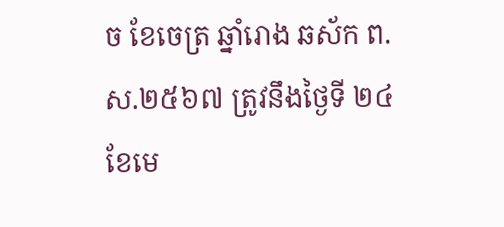ច ខែចេត្រ ឆ្នាំរោង ឆស័ក ព.ស.២៥៦៧ ត្រូវនឹងថ្ងៃទី ២៤ ខែមេ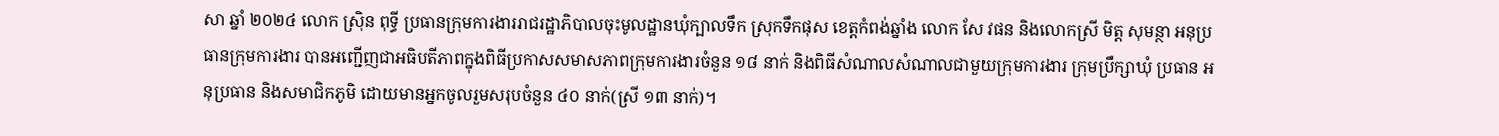សា ឆ្នាំ ២០២៤ លោក ស្រុិន ពុទ្ធី ប្រធានក្រុមការងាររាជរដ្ឋាភិបាលចុះមូលដ្ឋានឃុំក្បាលទឹក ស្រុកទឹកផុស ខេត្តកំពង់ឆ្នាំង លោក សែ វផន និងលោកស្រី មិត្ត សុមន្ថា អនុប្រធានក្រុមការងារ បានអញ្ជើញជាអធិបតីភាពក្នុងពិធីប្រកាសសមាសភាពក្រុមការងារចំនួន ១៨ នាក់ និងពិធីសំណាលសំណាលជាមួយក្រុមការងារ ក្រុមប្រឹក្សាឃុំ ប្រធាន អនុប្រធាន និងសមាជិកភូមិ ដោយមានអ្នកចូលរួមសរុបចំនួន ៤០ នាក់(ស្រី ១៣ នាក់)។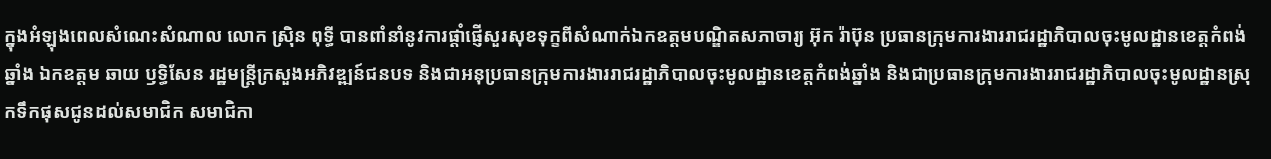ក្នុងអំឡុងពេលសំណេះសំណាល លោក ស្រុិន ពុទ្ធី បានពាំនាំនូវការផ្ដាំផ្ញើសួរសុខទុក្ខពីសំណាក់ឯកឧត្តមបណ្ឌិតសភាចារ្យ អ៊ុក រ៉ាប៊ុន ប្រធានក្រុមការងាររាជរដ្ឋាភិបាលចុះមូលដ្ឋានខេត្តកំពង់ឆ្នាំង ឯកឧត្តម ឆាយ ឫទ្ធិសែន រដ្ឋមន្រ្តីក្រសួងអភិវឌ្ឍន៍ជនបទ និងជាអនុប្រធានក្រុមការងាររាជរដ្ឋាភិបាលចុះមូលដ្ឋានខេត្តកំពង់ឆ្នាំង និងជាប្រធានក្រុមការងាររាជរដ្ឋាភិបាលចុះមូលដ្ឋានស្រុកទឹកផុសជូនដល់សមាជិក សមាជិកា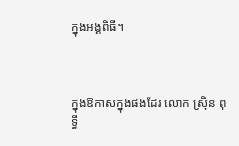ក្នុងអង្គពិធី។



ក្នុងឱកាសក្នុងផងដែរ លោក ស្រុិន ពុទ្ធី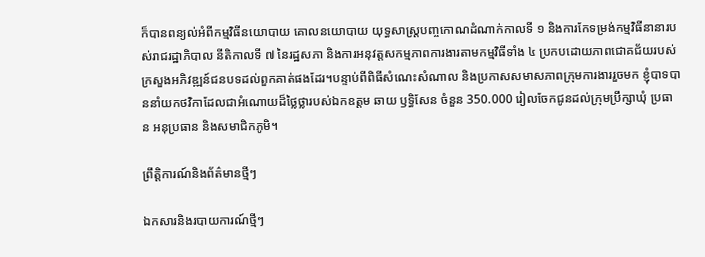ក៏បានពន្យល់អំពីកម្មវិធីនយោបាយ គោលនយោបាយ យុទ្ធសាស្រ្តបញ្ចកោណដំណាក់កាលទី ១ និងការកែទម្រង់កម្មវិធីនានារបស់រាជរដ្ឋាភិបាល នីតិកាលទី ៧ នៃរដ្ឋសភា និងការអនុវត្តសកម្មភាពការងារតាមកម្មវិធីទាំង ៤ ប្រកបដោយភាពជោគជ័យរបស់ក្រសួងអភិវឌ្ឍន៍ជនបទដល់ពួកគាត់ផងដែរ។បន្ទាប់ពីពិធីសំណេះសំណាល និងប្រកាសសមាសភាពក្រុមការងាររួចមក ខ្ញុំបាទបាននាំយកថវិកាដែលជាអំណោយដ៏ថ្លៃថ្លារបស់ឯកឧត្តម ឆាយ ឫទ្ធិសែន ចំនួន 350.000 រៀលចែកជូនដល់ក្រុមប្រឹក្សាឃុំ ប្រធាន អនុប្រធាន និងសមាជិកភូមិ។

ព្រឹត្តិការណ៍និងព័ត៌មានថ្មីៗ

ឯកសារនិងរបាយការណ៍ថ្មីៗ